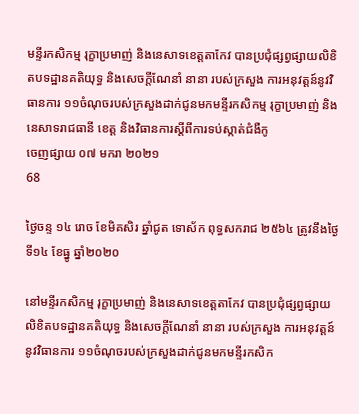មន្ទីរកសិកម្ម រុក្ខាប្រមាញ់ និងនេសាទខេត្តតាកែវ បានប្រជុំផ្សព្វផ្សាយលិខិតបទដ្ឋានគតិយុទ្ធ និងសេចក្តីណែនាំ នានា របស់ក្រសួង ការអនុវត្តន៍នូវវិធានការ ១១ចំណុចរបស់ក្រសួងដាក់ជូនមកមន្ទីរកសិកម្ម រុក្ខាប្រមាញ់ និងនេសាទរាជធានី ខេត្ត និងវិធានការស្តីពីការទប់ស្កាត់ជំងឺកូ
ចេញផ្សាយ ០៧ មករា ២០២១
68

ថ្ងៃចន្ទ ១៤ រោច ខែមិគសិរ ឆ្នាំជូត ទោស័ក ពុទ្ធសករាជ ២៥៦៤ ត្រូវនឹងថ្ងៃទី១៤ ខែធ្នូ ឆ្នាំ២០២០

នៅមន្ទីរកសិកម្ម រុក្ខាប្រមាញ់ និងនេសាទខេត្តតាកែវ បានប្រជុំផ្សព្វផ្សាយលិខិតបទដ្ឋានគតិយុទ្ធ និងសេចក្តីណែនាំ នានា របស់ក្រសួង ការអនុវត្តន៍នូវវិធានការ ១១ចំណុចរបស់ក្រសួងដាក់ជូនមកមន្ទីរកសិក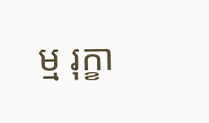ម្ម រុក្ខា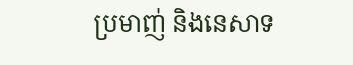ប្រមាញ់ និងនេសាទ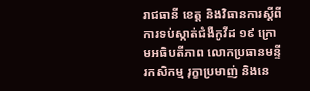រាជធានី ខេត្ត និងវិធានការស្តីពីការទប់ស្កាត់ជំងឺកូវីដ ១៩ ក្រោមអធិបតីភាព លោកប្រធានមន្ទីរកសិកម្ម រុក្ខាប្រមាញ់ និងនេ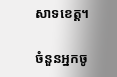សាទខេត្ត។

ចំនួនអ្នកចូ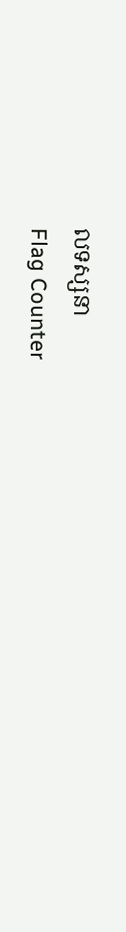លទស្សនា
Flag Counter